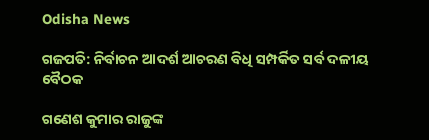Odisha News

ଗଜପତି: ନିର୍ବାଚନ ଆଦର୍ଶ ଆଚରଣ ବିଧି ସମ୍ପର୍କିତ ସର୍ବ ଦଳୀୟ ବୈଠକ

ଗଣେଶ କୁମାର ରାଜୁଙ୍କ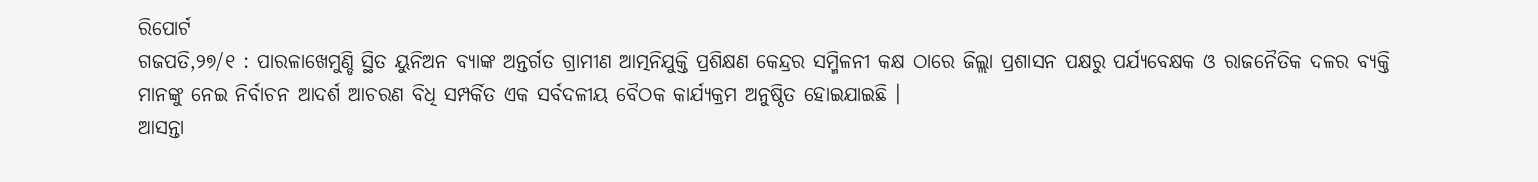ରିପୋର୍ଟ
ଗଜପତି,୨୭/୧ : ପାରଳାଖେମୁଣ୍ଡି ସ୍ଥିତ ୟୁନିଅନ ବ୍ୟାଙ୍କ ଅନ୍ତର୍ଗତ ଗ୍ରାମୀଣ ଆତ୍ମନିଯୁକ୍ତି ପ୍ରଶିକ୍ଷଣ କେନ୍ଦ୍ରର ସମ୍ମିଳନୀ କକ୍ଷ ଠାରେ ଜିଲ୍ଲା ପ୍ରଶାସନ ପକ୍ଷରୁ ପର୍ଯ୍ୟବେକ୍ଷକ ଓ ରାଜନୈତିକ ଦଳର ବ୍ୟକ୍ତି ମାନଙ୍କୁ ନେଇ ନିର୍ବାଚନ ଆଦର୍ଶ ଆଚରଣ ବିଧି ସମ୍ପର୍କିତ ଏକ ସର୍ବଦଳୀୟ ବୈଠକ କାର୍ଯ୍ୟକ୍ରମ ଅନୁଷ୍ଠିତ ହୋଇଯାଇଛି ।
ଆସନ୍ତା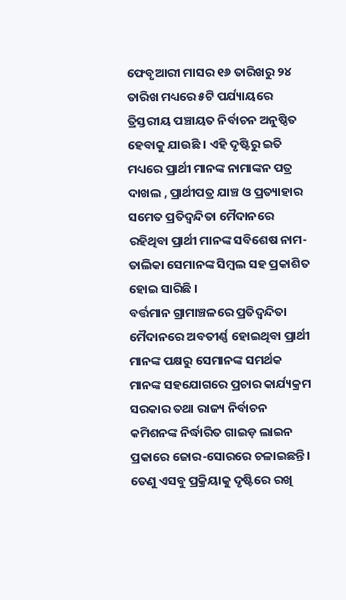ଫେବୃଆରୀ ମାସର ୧୬ ତାରିଖରୁ ୨୪ ତାରିଖ ମଧ୍ୟରେ ୫ଟି ପର୍ଯ୍ୟାୟରେ ତ୍ରିସ୍ତରୀୟ ପଞ୍ଚାୟତ ନିର୍ବାଚନ ଅନୁଷ୍ଠିତ ହେବାକୁ ଯାଉଛି । ଏହି ଦୃଷ୍ଟିରୁ ଇତି ମଧ୍ୟରେ ପ୍ରାର୍ଥୀ ମାନଙ୍କ ନାମାଙ୍କନ ପତ୍ର ଦାଖଲ , ପ୍ରାର୍ଥୀପତ୍ର ଯାଞ୍ଚ ଓ ପ୍ରତ୍ୟାହାର ସମେତ ପ୍ରତିଦ୍ବନ୍ଦିତା ମୈଦାନରେ ରହିଥିବା ପ୍ରାର୍ଥୀ ମାନଙ୍କ ସବିଶେଷ ନାମ-ତାଲିକା ସେମାନଙ୍କ ସିମ୍ବଲ ସହ ପ୍ରକାଶିତ ହୋଇ ସାରିଛି ।
ବର୍ତ୍ତମାନ ଗ୍ରାମାଞ୍ଚଳରେ ପ୍ରତିଦ୍ବନ୍ଦିତା ମୈଦାନରେ ଅବତୀର୍ଣ୍ଣ ହୋଇଥିବା ପ୍ରାର୍ଥୀ ମାନଙ୍କ ପକ୍ଷରୁ ସେମାନଙ୍କ ସମର୍ଥକ ମାନଙ୍କ ସହଯୋଗରେ ପ୍ରଚାର କାର୍ଯ୍ୟକ୍ରମ ସରକାର ତଥା ରାଜ୍ୟ ନିର୍ବାଚନ କମିଶନଙ୍କ ନିର୍ଦ୍ଧାରିତ ଗାଇଡ଼ ଲାଇନ ପ୍ରକାରେ ଜୋର-ସୋରରେ ଚଳାଇଛନ୍ତି ।
ତେଣୁ ଏସବୁ ପ୍ରକ୍ରିୟାକୁ ଦୃଷ୍ଟିରେ ରଖି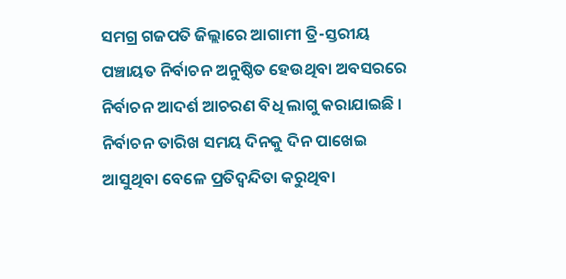ସମଗ୍ର ଗଜପତି ଜିଲ୍ଲାରେ ଆଗାମୀ ତ୍ରି-ସ୍ତରୀୟ ପଞ୍ଚାୟତ ନିର୍ବାଚନ ଅନୁଷ୍ଠିତ ହେଉଥିବା ଅବସରରେ ନିର୍ବାଚନ ଆଦର୍ଶ ଆଚରଣ ବିଧି ଲାଗୁ କରାଯାଇଛି ।
ନିର୍ବାଚନ ତାରିଖ ସମୟ ଦିନକୁ ଦିନ ପାଖେଇ ଆସୁଥିବା ବେଳେ ପ୍ରତିଦ୍ବନ୍ଦିତା କରୁଥିବା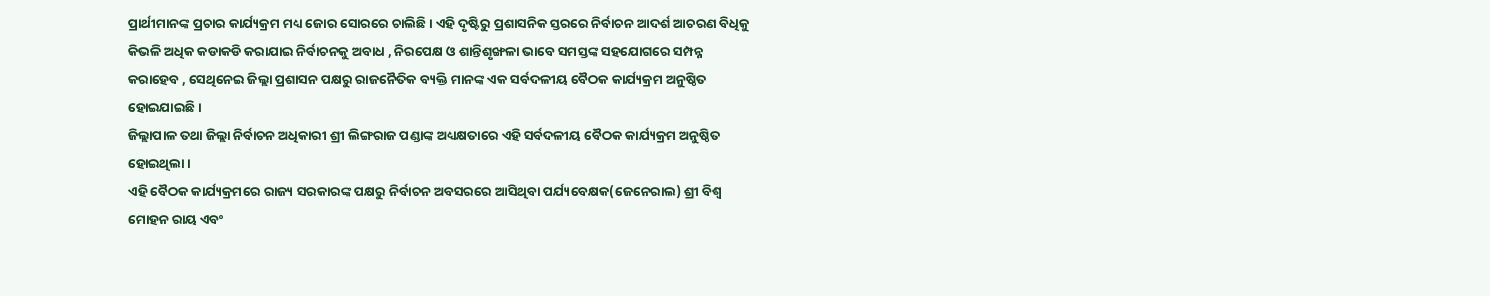ପ୍ରାର୍ଥୀମାନଙ୍କ ପ୍ରଚାର କାର୍ଯ୍ୟକ୍ରମ ମଧ୍ୟ ଜୋର ସୋରରେ ଚାଲିଛି । ଏହି ଦୃଷ୍ଟିରୁ ପ୍ରଶାସନିକ ସ୍ତରରେ ନିର୍ବାଚନ ଆଦର୍ଶ ଆଚରଣ ବିଧିକୁ କିଭଳି ଅଧିକ କଡାକଡି କରାଯାଇ ନିର୍ବାଚନକୁ ଅବାଧ , ନିରପେକ୍ଷ ଓ ଶାନ୍ତିଶୃଙ୍ଖଳା ଭାବେ ସମସ୍ତଙ୍କ ସହଯୋଗରେ ସମ୍ପନ୍ନ କରାହେବ , ସେଥିନେଇ ଜିଲ୍ଲା ପ୍ରଶାସନ ପକ୍ଷରୁ ରାଜନୈତିକ ବ୍ୟକ୍ତି ମାନଙ୍କ ଏକ ସର୍ବଦଳୀୟ ବୈଠକ କାର୍ଯ୍ୟକ୍ରମ ଅନୁଷ୍ଠିତ ହୋଇଯାଇଛି ।
ଜିଲ୍ଲାପାଳ ତଥା ଜିଲ୍ଲା ନିର୍ବାଚନ ଅଧିକାରୀ ଶ୍ରୀ ଲିଙ୍ଗରାଜ ପଣ୍ଡାଙ୍କ ଅଧ୍ୟକ୍ଷତାରେ ଏହି ସର୍ବଦଳୀୟ ବୈଠକ କାର୍ଯ୍ୟକ୍ରମ ଅନୁଷ୍ଠିତ ହୋଇଥିଲା ।
ଏହି ବୈଠକ କାର୍ଯ୍ୟକ୍ରମରେ ରାଜ୍ୟ ସରକାରଙ୍କ ପକ୍ଷରୁ ନିର୍ବାଚନ ଅବସରରେ ଆସିଥିବା ପର୍ଯ୍ୟବେକ୍ଷକ(ଜେନେରାଲ) ଶ୍ରୀ ବିଶ୍ୱ ମୋହନ ରାୟ ଏବଂ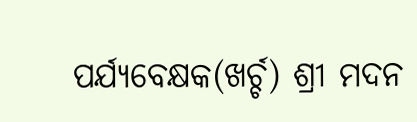ପର୍ଯ୍ୟବେକ୍ଷକ(ଖର୍ଚ୍ଚ) ଶ୍ରୀ ମଦନ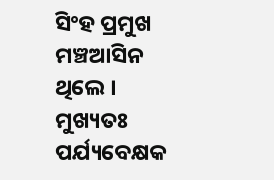ସିଂହ ପ୍ରମୁଖ ମଞ୍ଚଆସିନ ଥିଲେ ।
ମୁଖ୍ୟତଃ ପର୍ଯ୍ୟବେକ୍ଷକ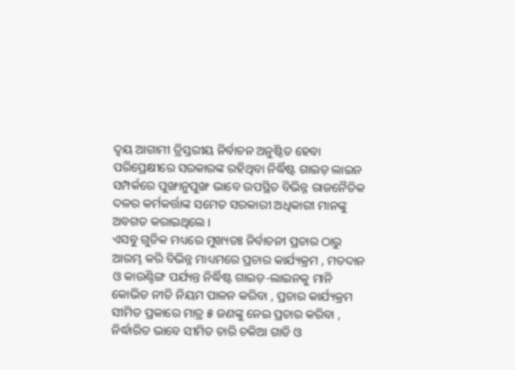ଦ୍ବୟ ଆଗାମୀ ତ୍ରିସ୍ତରୀୟ ନିର୍ବାଚନ ଅନୁଷ୍ଠିତ ହେବା ପରିପ୍ରେକ୍ଷୀରେ ସରକାରଙ୍କ ରହିଥିବା ନିର୍ଦ୍ଧିଷ୍ଟ ଗାଇଡ଼ ଲାଇନ ସମ୍ପର୍କରେ ପୁଙ୍ଖାନୁପୁଙ୍ଖ ଭାବେ ଉପସ୍ଥିତ ବିଭିନ୍ନ ରାଜନୈତିକ ଦଳର କର୍ମକର୍ତ୍ତାଙ୍କ ସମେତ ସରକାରୀ ଅଧିକାରୀ ମାନଙ୍କୁ ଅବଗତ କରାଇଥିଲେ ।
ଏସବୁ ଗୁଡିକ ମଧ୍ୟରେ ମୁଖ୍ୟତଃ ନିର୍ବାଚନୀ ପ୍ରଚାର ଠାରୁ ଆରମ୍ଭ କରି ବିଭିନ୍ନ ମାଧ୍ୟମରେ ପ୍ରଚାର କାର୍ଯ୍ୟକ୍ରମ , ମତଦାନ ଓ କାଉଣ୍ଟିଙ୍ଗ ପର୍ଯ୍ୟନ୍ତ ନିର୍ଦ୍ଧିଷ୍ଟ ଗାଇଡ଼-ଲାଇନକୁ ମାନି କୋଭିଡ ନୀତି ନିୟମ ପାଳନ କରିବା , ପ୍ରଚାର କାର୍ଯ୍ୟକ୍ରମ ସୀମିତ ପ୍ରକାରେ ମାତ୍ର ୫ ଜଣଙ୍କୁ ନେଇ ପ୍ରଚାର କରିବା , ନିର୍ଦ୍ଧାରିତ ଭାବେ ସୀମିତ ଚାରି ଚକିଆ ଗାଡି ଓ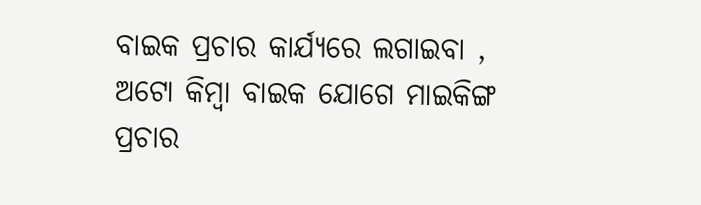ବାଇକ ପ୍ରଚାର କାର୍ଯ୍ୟରେ ଲଗାଇବା , ଅଟୋ କିମ୍ବା ବାଇକ ଯୋଗେ ମାଇକିଙ୍ଗ ପ୍ରଚାର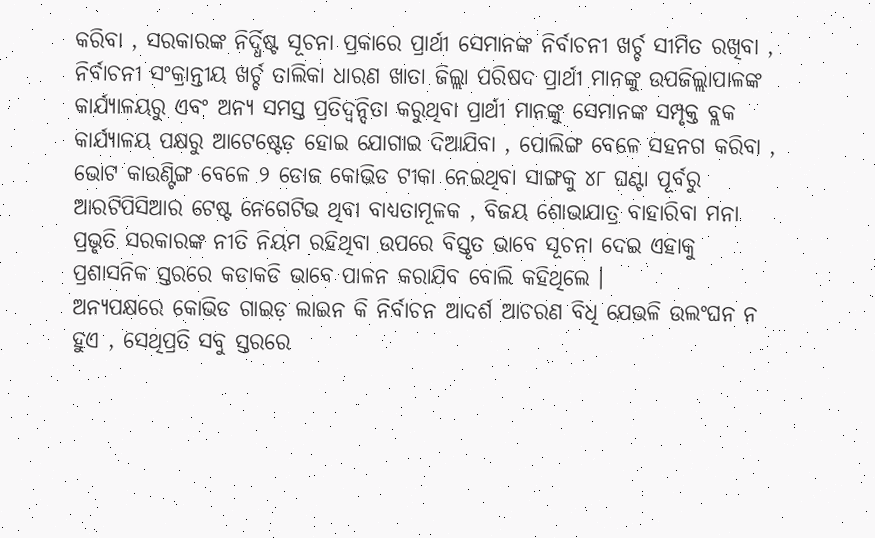କରିବା , ସରକାରଙ୍କ ନିର୍ଦ୍ଧିଷ୍ଟ ସୂଚନା ପ୍ରକାରେ ପ୍ରାର୍ଥୀ ସେମାନଙ୍କ ନିର୍ବାଚନୀ ଖର୍ଚ୍ଚ ସୀମିତ ରଖିବା , ନିର୍ବାଚନୀ ସଂକ୍ରାନ୍ତୀୟ ଖର୍ଚ୍ଚ ତାଲିକା ଧାରଣ ଖାତା ଜିଲ୍ଲା ପରିଷଦ ପ୍ରାର୍ଥୀ ମାନଙ୍କୁ ଉପଜିଲ୍ଲାପାଳଙ୍କ କାର୍ଯ୍ୟାଳୟରୁ ଏବଂ ଅନ୍ୟ ସମସ୍ତ ପ୍ରତିଦ୍ବନ୍ଦିତା କରୁଥିବା ପ୍ରାର୍ଥୀ ମାନଙ୍କୁ ସେମାନଙ୍କ ସମ୍ପୃକ୍ତ ବ୍ଲକ କାର୍ଯ୍ୟାଳୟ ପକ୍ଷରୁ ଆଟେଷ୍ଟେଡ଼ ହୋଇ ଯୋଗାଇ ଦିଆଯିବା , ପୋଲିଙ୍ଗ ବେଳେ ସହନଗ କରିବା , ଭୋଟ କାଉଣ୍ଟିଙ୍ଗ ବେଳେ ୨ ଡୋଜ କୋଭିଡ ଟୀକା ନେଇଥିବା ସାଙ୍ଗକୁ ୪୮ ଘଣ୍ଟା ପୂର୍ବରୁ ଆରଟିପିସିଆର ଟେଷ୍ଟ ନେଗେଟିଭ ଥିବା ବାଧ୍ୟତାମୂଳକ , ବିଜୟ ଶୋଭାଯାତ୍ର ବାହାରିବା ମନା ପ୍ରଭୃତି ସରକାରଙ୍କ ନୀତି ନିୟମ ରହିଥିବା ଉପରେ ବିସ୍ତୃତ ଭାବେ ସୂଚନା ଦେଇ ଏହାକୁ ପ୍ରଶାସନିକ ସ୍ତରରେ କଡାକଡି ଭାବେ ପାଳନ କରାଯିବ ବୋଲି କହିଥିଲେ ।
ଅନ୍ୟପକ୍ଷରେ କୋଭିଡ ଗାଇଡ଼ ଲାଇନ କି ନିର୍ବାଚନ ଆଦର୍ଶ ଆଚରଣ ବିଧି ଯେଭଳି ଉଲଂଘନ ନ ହୁଏ , ସେଥିପ୍ରତି ସବୁ ସ୍ତରରେ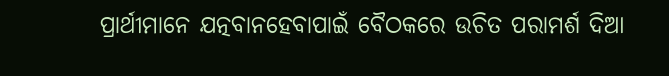ପ୍ରାର୍ଥୀମାନେ ଯତ୍ନବାନହେବାପାଇଁ ବୈଠକରେ ଉଚିତ ପରାମର୍ଶ ଦିଆ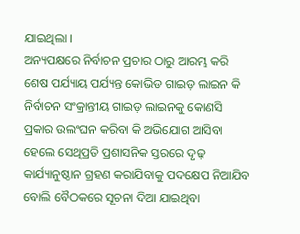ଯାଇଥିଲା ।
ଅନ୍ୟପକ୍ଷରେ ନିର୍ବାଚନ ପ୍ରଚାର ଠାରୁ ଆରମ୍ଭ କରି ଶେଷ ପର୍ଯ୍ୟାୟ ପର୍ଯ୍ୟନ୍ତ କୋଭିଡ ଗାଇଡ଼ ଲାଇନ କି ନିର୍ବାଚନ ସଂକ୍ରାନ୍ତୀୟ ଗାଇଡ଼ ଲାଇନକୁ କୋଣସି ପ୍ରକାର ଉଲଂଘନ କରିବା କି ଅଭିଯୋଗ ଆସିବା ହେଲେ ସେଥିପ୍ରତି ପ୍ରଶାସନିକ ସ୍ତରରେ ଦୃଢ଼ କାର୍ଯ୍ୟାନୁଷ୍ଠାନ ଗ୍ରହଣ କରାଯିବାକୁ ପଦକ୍ଷେପ ନିଆଯିବ ବୋଲି ବୈଠକରେ ସୂଚନା ଦିଆ ଯାଇଥିବା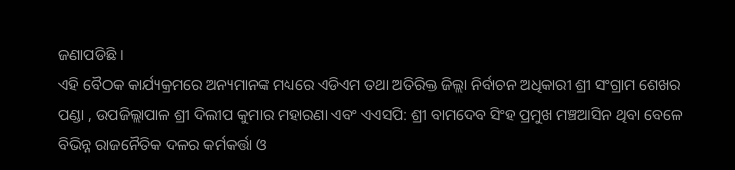ଜଣାପଡିଛି ।
ଏହି ବୈଠକ କାର୍ଯ୍ୟକ୍ରମରେ ଅନ୍ୟମାନଙ୍କ ମଧ୍ୟରେ ଏଡିଏମ ତଥା ଅତିରିକ୍ତ ଜିଲ୍ଲା ନିର୍ବାଚନ ଅଧିକାରୀ ଶ୍ରୀ ସଂଗ୍ରାମ ଶେଖର ପଣ୍ଡା , ଉପଜିଲ୍ଲାପାଳ ଶ୍ରୀ ଦିଲୀପ କୁମାର ମହାରଣା ଏବଂ ଏଏସପି: ଶ୍ରୀ ବାମଦେବ ସିଂହ ପ୍ରମୁଖ ମଞ୍ଚଆସିନ ଥିବା ବେଳେ ବିଭିନ୍ନ ରାଜନୈତିକ ଦଳର କର୍ମକର୍ତ୍ତା ଓ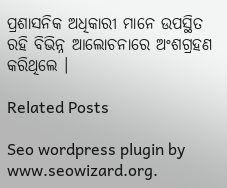ପ୍ରଶାସନିକ ଅଧିକାରୀ ମାନେ ଉପସ୍ଥିତ ରହି ବିଭିନ୍ନ ଆଲୋଚନାରେ ଅଂଶଗ୍ରହଣ କରିଥିଲେ ।

Related Posts

Seo wordpress plugin by www.seowizard.org.